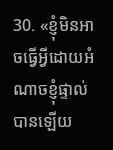30. «ខ្ញុំមិនអាចធ្វើអ្វីដោយអំណាចខ្ញុំផ្ទាល់បានឡើយ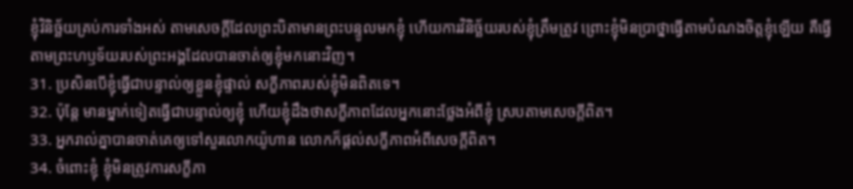ខ្ញុំវិនិច្ឆ័យគ្រប់ការទាំងអស់ តាមសេចក្ដីដែលព្រះបិតាមានព្រះបន្ទូលមកខ្ញុំ ហើយការវិនិច្ឆ័យរបស់ខ្ញុំត្រឹមត្រូវ ព្រោះខ្ញុំមិនប្រាថ្នាធ្វើតាមបំណងចិត្តខ្ញុំឡើយ គឺធ្វើតាមព្រះហឫទ័យរបស់ព្រះអង្គដែលបានចាត់ឲ្យខ្ញុំមកនោះវិញ។
31. ប្រសិនបើខ្ញុំធ្វើជាបន្ទាល់ឲ្យខ្លួនខ្ញុំផ្ទាល់ សក្ខីភាពរបស់ខ្ញុំមិនពិតទេ។
32. ប៉ុន្តែ មានម្នាក់ទៀតធ្វើជាបន្ទាល់ឲ្យខ្ញុំ ហើយខ្ញុំដឹងថាសក្ខីភាពដែលអ្នកនោះថ្លែងអំពីខ្ញុំ ស្របតាមសេចក្ដីពិត។
33. អ្នករាល់គ្នាបានចាត់គេឲ្យទៅសួរលោកយ៉ូហាន លោកក៏ផ្ដល់សក្ខីភាពអំពីសេចក្ដីពិត។
34. ចំពោះខ្ញុំ ខ្ញុំមិនត្រូវការសក្ខីភា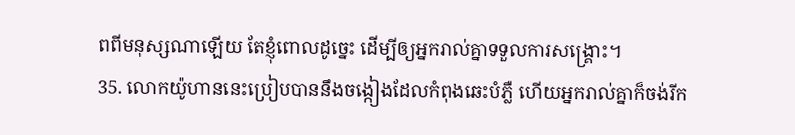ពពីមនុស្សណាឡើយ តែខ្ញុំពោលដូច្នេះ ដើម្បីឲ្យអ្នករាល់គ្នាទទួលការសង្គ្រោះ។
35. លោកយ៉ូហាននេះប្រៀបបាននឹងចង្កៀងដែលកំពុងឆេះបំភ្លឺ ហើយអ្នករាល់គ្នាក៏ចង់រីក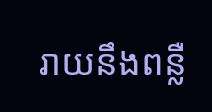រាយនឹងពន្លឺ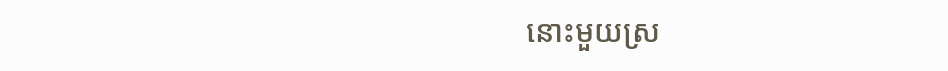នោះមួយស្រ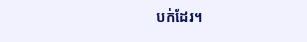បក់ដែរ។